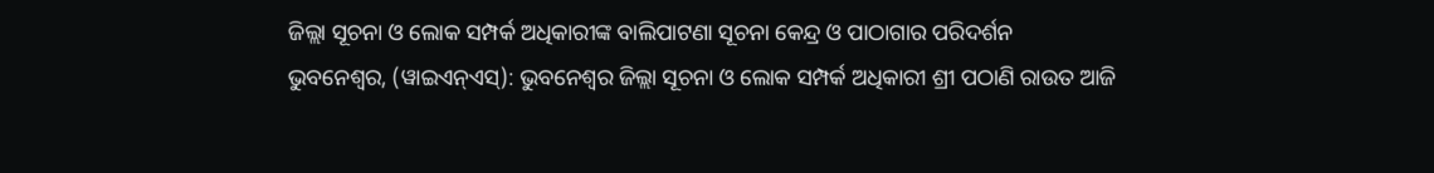ଜିଲ୍ଲା ସୂଚନା ଓ ଲୋକ ସମ୍ପର୍କ ଅଧିକାରୀଙ୍କ ବାଲିପାଟଣା ସୂଚନା କେନ୍ଦ୍ର ଓ ପାଠାଗାର ପରିଦର୍ଶନ
ଭୁବନେଶ୍ଵର, (ୱାଇଏନ୍ଏସ୍): ଭୁବନେଶ୍ଵର ଜିଲ୍ଲା ସୂଚନା ଓ ଲୋକ ସମ୍ପର୍କ ଅଧିକାରୀ ଶ୍ରୀ ପଠାଣି ରାଉତ ଆଜି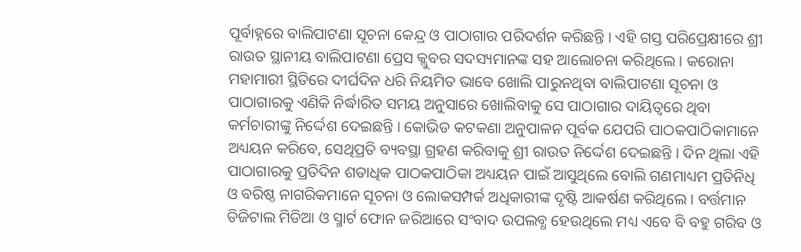ପୂର୍ବାହ୍ନରେ ବାଲିପାଟଣା ସୂଚନା କେନ୍ଦ୍ର ଓ ପାଠାଗାର ପରିଦର୍ଶନ କରିଛନ୍ତି । ଏହି ଗସ୍ତ ପରିପ୍ରେକ୍ଷୀରେ ଶ୍ରୀ ରାଉତ ସ୍ଥାନୀୟ ବାଲିପାଟଣା ପ୍ରେସ କ୍ଲୁବର ସଦସ୍ୟମାନଙ୍କ ସହ ଆଲୋଚନା କରିଥିଲେ । କରୋନା ମହାମାରୀ ସ୍ଥିତିରେ ଦୀର୍ଘଦିନ ଧରି ନିୟମିତ ଭାବେ ଖୋଲି ପାରୁନଥିବା ବାଲିପାଟଣା ସୂଚନା ଓ ପାଠାଗାରକୁ ଏଣିକି ନିର୍ଦ୍ଧାରିତ ସମୟ ଅନୁସାରେ ଖୋଲିବାକୁ ସେ ପାଠାଗାର ଦାୟିତ୍ଵରେ ଥିବା କର୍ମଚାରୀଙ୍କୁ ନିର୍ଦ୍ଦେଶ ଦେଇଛନ୍ତି । କୋଭିଡ କଟକଣା ଅନୁପାଳନ ପୂର୍ବକ ଯେପରି ପାଠକପାଠିକାମାନେ ଅଧ୍ୟୟନ କରିବେ, ସେଥିପ୍ରତି ବ୍ୟବସ୍ଥା ଗ୍ରହଣ କରିବାକୁ ଶ୍ରୀ ରାଉତ ନିର୍ଦ୍ଦେଶ ଦେଇଛନ୍ତି । ଦିନ ଥିଲା ଏହି ପାଠାଗାରକୁ ପ୍ରତିଦିନ ଶତାଧିକ ପାଠକପାଠିକା ଅଧ୍ୟୟନ ପାଇଁ ଆସୁଥିଲେ ବୋଲି ଗଣମାଧ୍ୟମ ପ୍ରତିନିଧି ଓ ବରିଷ୍ଠ ନାଗରିକମାନେ ସୂଚନା ଓ ଲୋକସମ୍ପର୍କ ଅଧିକାରୀଙ୍କ ଦୃଷ୍ଟି ଆକର୍ଷଣ କରିଥିଲେ । ବର୍ତ୍ତମାନ ଡିଜିଟାଲ ମିଡିଆ ଓ ସ୍ମାର୍ଟ ଫୋନ ଜରିଆରେ ସଂବାଦ ଉପଲବ୍ଧ ହେଉଥିଲେ ମଧ୍ୟ ଏବେ ବି ବହୁ ଗରିବ ଓ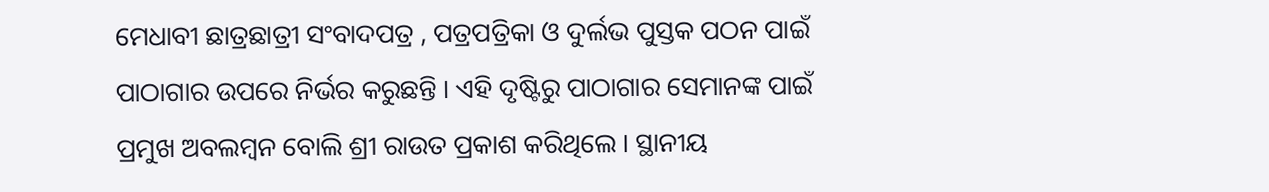ମେଧାବୀ ଛାତ୍ରଛାତ୍ରୀ ସଂବାଦପତ୍ର , ପତ୍ରପତ୍ରିକା ଓ ଦୁର୍ଲଭ ପୁସ୍ତକ ପଠନ ପାଇଁ ପାଠାଗାର ଉପରେ ନିର୍ଭର କରୁଛନ୍ତି । ଏହି ଦୃଷ୍ଟିରୁ ପାଠାଗାର ସେମାନଙ୍କ ପାଇଁ ପ୍ରମୁଖ ଅବଲମ୍ବନ ବୋଲି ଶ୍ରୀ ରାଉତ ପ୍ରକାଶ କରିଥିଲେ । ସ୍ଥାନୀୟ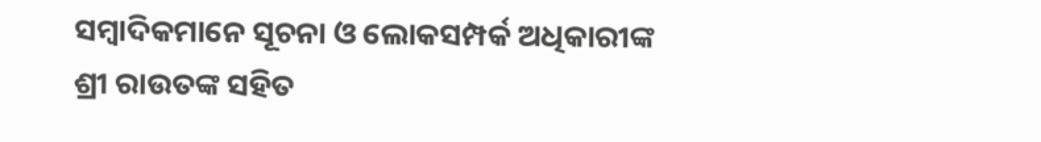ସମ୍ବାଦିକମାନେ ସୂଚନା ଓ ଲୋକସମ୍ପର୍କ ଅଧିକାରୀଙ୍କ ଶ୍ରୀ ରାଉତଙ୍କ ସହିତ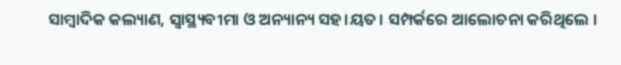ସାମ୍ବାଦିକ କଲ୍ୟାଣ, ସ୍ଵାସ୍ଥ୍ୟବୀମା ଓ ଅନ୍ୟାନ୍ୟ ସହ।ୟତ। ସମ୍ପର୍କରେ ଆଲୋଚନା କରିଥିଲେ ।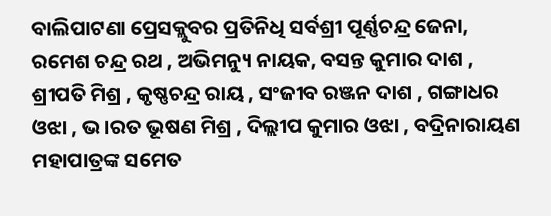ବାଲିପାଟଣା ପ୍ରେସକ୍ଲୁବର ପ୍ରତିନିଧି ସର୍ବଶ୍ରୀ ପୂର୍ଣ୍ଣଚନ୍ଦ୍ର ଜେନା, ରମେଶ ଚନ୍ଦ୍ର ରଥ , ଅଭିମନ୍ୟୁ ନାୟକ, ବସନ୍ତ କୁମାର ଦାଶ , ଶ୍ରୀପତି ମିଶ୍ର , କୃଷ୍ଣଚନ୍ଦ୍ର ରାୟ , ସଂଜୀବ ରଞ୍ଜନ ଦାଶ , ଗଙ୍ଗାଧର ଓଝା , ଭ।ରତ ଭୂଷଣ ମିଶ୍ର , ଦିଲ୍ଲୀପ କୁମାର ଓଝା , ବଦ୍ରିନାରାୟଣ ମହାପାତ୍ରଙ୍କ ସମେତ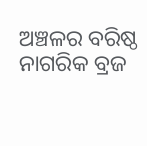ଅଞ୍ଚଳର ବରିଷ୍ଠ ନାଗରିକ ବ୍ରଜ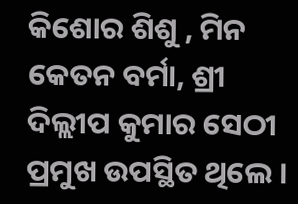କିଶୋର ଶିଶୁ , ମିନ କେତନ ବର୍ମା, ଶ୍ରୀ ଦିଲ୍ଲୀପ କୁମାର ସେଠୀ ପ୍ରମୁଖ ଉପସ୍ଥିତ ଥିଲେ ।